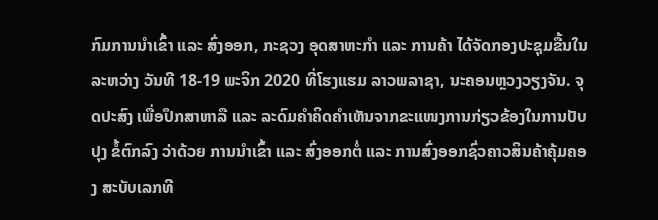ກົມການນໍາເຂົ້າ ແລະ ສົ່ງອອກ, ກະຊວງ ອຸດສາຫະກໍາ ແລະ ການຄ້າ ໄດ້ຈັດກອງປະຊຸມຂື້ນໃນລະຫວ່າງ ວັນທີ 18-19 ພະຈິກ 2020 ທີ່ໂຮງແຮມ ລາວພລາຊາ, ນະຄອນຫຼວງວຽງຈັນ. ຈຸດປະສົງ ເພື່ອປຶກສາຫາລື ແລະ ລະດົມຄໍາຄິດຄໍາເຫັນຈາກຂະແໜງການກ່ຽວຂ້ອງໃນການປັບປຸງ ຂໍ້ຕົກລົງ ວ່າດ້ວຍ ການນໍາເຂົ້າ ແລະ ສົ່ງອອກຕໍ່ ແລະ ການສົ່ງອອກຊົ່ວຄາວສິນຄ້າຄຸ້ມຄອງ ສະບັບເລກທີ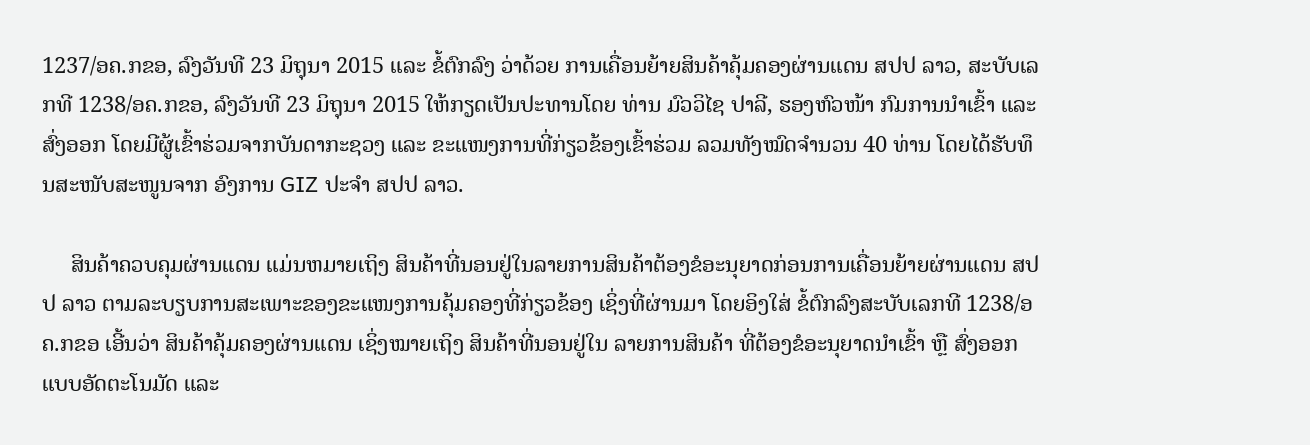1237/ອຄ.ກຂອ, ລົງວັນທີ 23 ມິຖຸນາ 2015 ແລະ ຂໍ້ຕົກລົງ ວ່າດ້ວຍ ການເຄື່ອນຍ້າຍສິນຄ້າຄຸ້ມຄອງຜ່ານແດນ ສປປ ລາວ, ສະບັບເລກທີ 1238/ອຄ.ກຂອ, ລົງວັນທີ 23 ມິຖຸນາ 2015 ໃຫ້ກຽດເປັນປະທານໂດຍ ທ່ານ ມົວວິໄຊ ປາລີ, ຮອງຫົວໜ້າ ກົມການນໍາເຂົ້າ ແລະ ສົ່ງອອກ ໂດຍມີຜູ້ເຂົ້າຮ່ວມຈາກບັນດາກະຊວງ ແລະ ຂະແໜງການທີ່ກ່ຽວຂ້ອງເຂົ້າຮ່ວມ ລວມທັງໝົດຈໍານວນ 40 ທ່ານ ໂດຍໄດ້ຮັບທຶນສະໜັບສະໜູນຈາກ ອົງການ GIZ ປະຈໍາ ສປປ ລາວ.

     ສິນຄ້າຄວບຄຸມຜ່ານແດນ ແມ່ນຫມາຍເຖິງ ສິນຄ້າທີ່ນອນຢູ່ໃນລາຍການສິນຄ້າຕ້ອງຂໍອະນຸຍາດກ່ອນການເຄື່ອນຍ້າຍຜ່ານແດນ ສປປ ລາວ ຕາມລະບຽບການສະເພາະຂອງຂະແໜງການຄຸ້ມຄອງທີ່ກ່ຽວຂ້ອງ ເຊິ່ງທີ່ຜ່ານມາ ໂດຍອິງໃສ່ ຂໍ້ຕົກລົງສະບັບເລກທີ 1238/ອຄ.ກຂອ ເອີ້ນວ່າ ສິນຄ້າຄຸ້ມຄອງຜ່ານແດນ ເຊິ່ງໝາຍເຖິງ ສິນຄ້າທີ່ນອນຢູ່ໃນ ລາຍການສິນຄ້າ ທີ່ຕ້ອງຂໍອະນຸຍາດນໍາເຂົ້າ ຫຼື ສົ່ງອອກ ແບບອັດຕະໂນມັດ ແລະ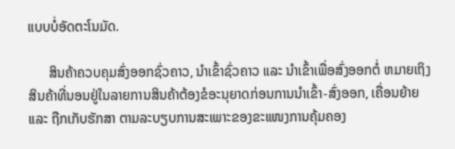ແບບບໍ່ອັດຕະໂນມັດ.

      ສິນຄ້າຄວບຄຸມສົ່ງອອກຊົ່ວຄາວ, ນໍາເຂົ້າຊົ່ວຄາວ ແລະ ນໍາເຂົ້າເພື່ອສົ່ງອອກຕໍ່ ຫມາຍເຖິງ ສິນຄ້າທີ່ນອນຢູ່ໃນລາຍການສິນຄ້າຕ້ອງຂໍອະນຸຍາດກ່ອນການນໍາເຂົ້າ-ສົ່ງອອກ, ເຄື່ອນຍ້າຍ ແລະ ຖືກເກັບຮັກສາ ຕາມລະບຽບການສະເພາະຂອງຂະແໜງການຄຸ້ມຄອງ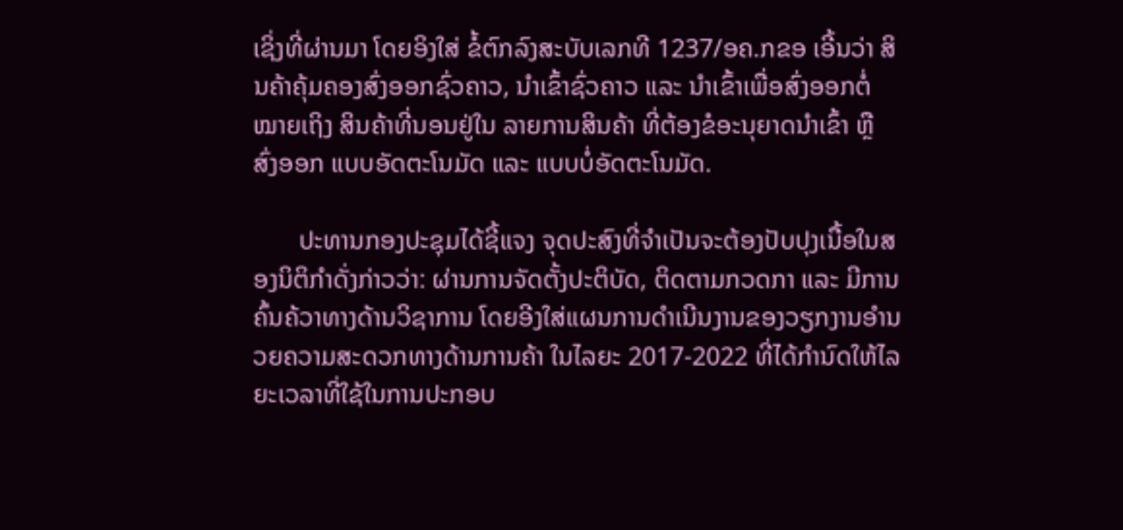ເຊິ່ງທີ່ຜ່ານມາ ໂດຍອິງໃສ່ ຂໍ້ຕົກລົງສະບັບເລກທີ 1237/ອຄ.ກຂອ ເອີ້ນວ່າ ສິນຄ້າຄຸ້ມຄອງສົ່ງອອກຊົ່ວຄາວ, ນໍາເຂົ້າຊົ່ວຄາວ ແລະ ນໍາເຂົ້າເພື່ອສົ່ງອອກຕໍ່ ໝາຍເຖິງ ສິນຄ້າທີ່ນອນຢູ່ໃນ ລາຍການສິນຄ້າ ທີ່ຕ້ອງຂໍອະນຸຍາດນໍາເຂົ້າ ຫຼື ສົ່ງອອກ ແບບອັດຕະໂນມັດ ແລະ ແບບບໍ່ອັດຕະໂນມັດ.

       ປະທານກອງປະຊຸມໄດ້ຊີ້ແຈງ ຈຸດປະສົງທີ່ຈໍາເປັນຈະຕ້ອງປັບປຸງເນື້ອໃນສອງນິຕິກໍາດັ່ງກ່າວວ່າ: ຜ່ານການຈັດຕັ້ງປະຕິບັດ, ຕິດຕາມກວດກາ ແລະ ມີການຄົ້ນຄ້ວາທາງດ້ານວິຊາການ ໂດຍອີງໃສ່ແຜນການດໍາເນີນງານຂອງວຽກງານອໍານວຍຄວາມສະດວກທາງດ້ານການຄ້າ ໃນໄລຍະ 2017-2022 ທີ່ໄດ້ກໍານົດໃຫ້ໄລຍະເວລາທີ່ໃຊ້ໃນການປະກອບ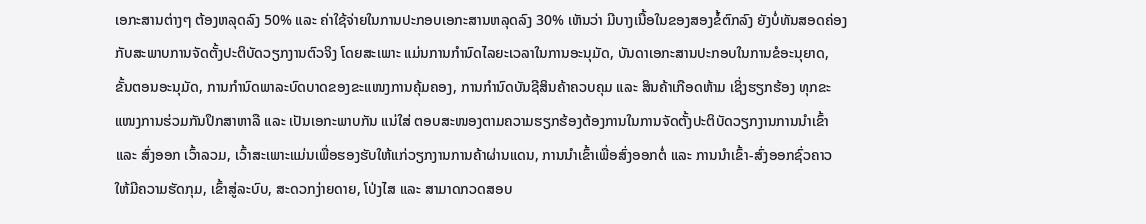ເອກະສານຕ່າງໆ ຕ້ອງຫລຸດລົງ 50% ແລະ ຄ່າໃຊ້ຈ່າຍໃນການປະກອບເອກະສານຫລຸດລົງ 30% ເຫັນວ່າ ມີບາງເນື້ອໃນຂອງສອງຂໍ້ຕົກລົງ ຍັງບໍ່ທັນສອດຄ່ອງກັບສະພາບການຈັດຕັ້ງປະຕິບັດວຽກງານຕົວຈິງ ໂດຍສະເພາະ ແມ່ນການກໍານົດໄລຍະເວລາໃນການອະນຸມັດ, ບັນດາເອກະສານປະກອບໃນການຂໍອະນຸຍາດ, ຂັ້ນຕອນອະນຸມັດ, ການກໍານົດພາລະບົດບາດຂອງຂະແໜງການຄຸ້ມຄອງ, ການກໍານົດບັນຊີສິນຄ້າຄວບຄຸມ ແລະ ສິນຄ້າເກືອດຫ້າມ ເຊິ່ງຮຽກຮ້ອງ ທຸກຂະແໜງການຮ່ວມກັນປຶກສາຫາລື ແລະ ເປັນເອກະພາບກັນ ແນ່ໃສ່ ຕອບສະໜອງຕາມຄວາມຮຽກຮ້ອງຕ້ອງການໃນການຈັດຕັ້ງປະຕິບັດວຽກງານການນໍາເຂົ້າ ແລະ ສົ່ງອອກ ເວົ້າລວມ, ເວົ້າສະເພາະແມ່ນເພື່ອຮອງຮັບໃຫ້ແກ່ວຽກງານການຄ້າຜ່ານແດນ, ການນໍາເຂົ້າເພື່ອສົ່ງອອກຕໍ່ ແລະ ການນໍາເຂົ້າ-ສົ່ງອອກຊົ່ວຄາວ ໃຫ້ມີຄວາມຮັດກຸມ, ເຂົ້າສູ່ລະບົບ, ສະດວກງ່າຍດາຍ, ໂປ່ງໄສ ແລະ ສາມາດກວດສອບ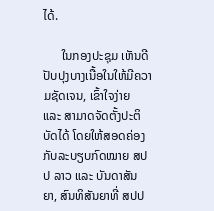ໄດ້.

      ໃນກອງປະຊຸມ ເຫັນດີປັບປຸງບາງເນື້ອໃນໃຫ້ມີຄວາມຊັດເຈນ, ເຂົ້າໃຈງ່າຍ  ແລະ ສາມາດຈັດຕັ້ງປະຕິບັດໄດ້ ໂດຍໃຫ້ສອດຄ່ອງກັບລະບຽບກົດໝາຍ ສປປ ລາວ ແລະ ບັນດາສັນຍາ, ສົນທິສັນຍາທີ່ ສປປ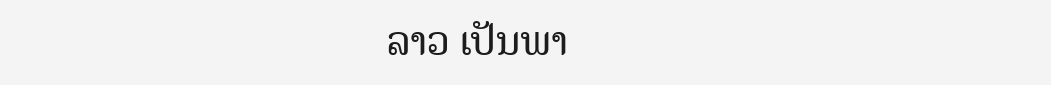ລາວ ເປັນພາ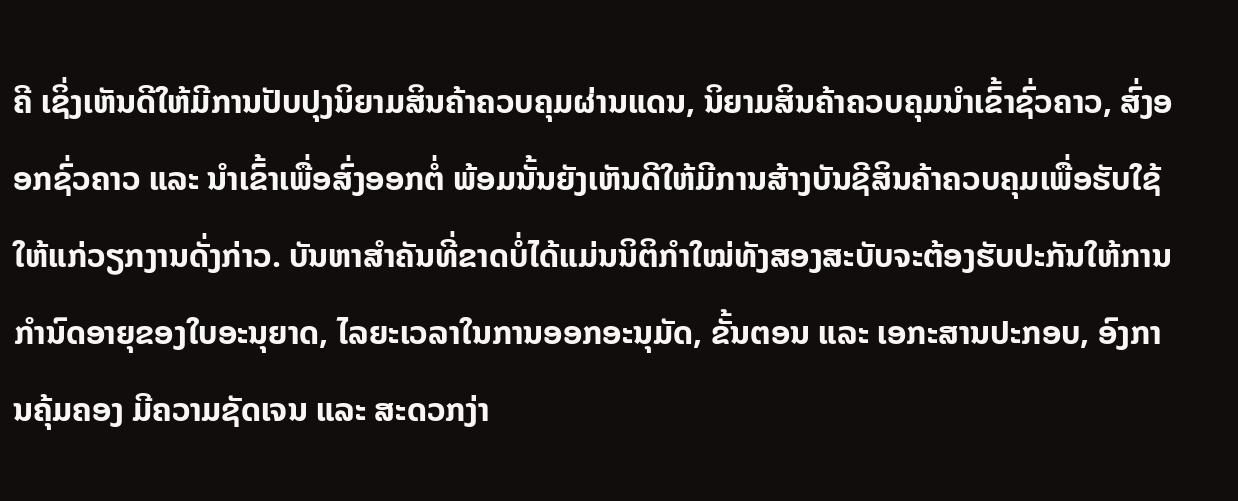ຄີ ເຊິ່ງເຫັນດີໃຫ້ມີການປັບປຸງນິຍາມສິນຄ້າຄວບຄຸມຜ່ານແດນ, ນິຍາມສິນຄ້າຄວບຄຸມນໍາເຂົ້າຊົ່ວຄາວ, ສົ່ງອອກຊົ່ວຄາວ ແລະ ນໍາເຂົ້າເພື່ອສົ່ງອອກຕໍ່ ພ້ອມນັ້ນຍັງເຫັນດີໃຫ້ມີການສ້າງບັນຊີສິນຄ້າຄວບຄຸມເພື່ອຮັບໃຊ້ໃຫ້ແກ່ວຽກງານດັ່ງກ່າວ. ບັນຫາສໍາຄັນທີ່ຂາດບໍ່ໄດ້ແມ່ນນິຕິກໍາໃໝ່ທັງສອງສະບັບຈະຕ້ອງຮັບປະກັນໃຫ້ການກໍານົດອາຍຸຂອງໃບອະນຸຍາດ, ໄລຍະເວລາໃນການອອກອະນຸມັດ, ຂັ້ນຕອນ ແລະ ເອກະສານປະກອບ, ອົງການຄຸ້ມຄອງ ມີຄວາມຊັດເຈນ ແລະ ສະດວກງ່າ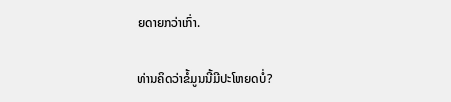ຍດາຍກວ່າເກົ່າ.

ທ່ານຄິດວ່າຂໍ້ມູນນີ້ມີປະໂຫຍດບໍ່?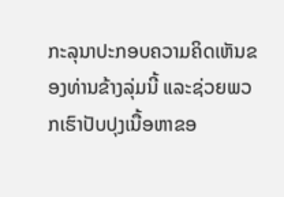ກະລຸນາປະກອບຄວາມຄິດເຫັນຂອງທ່ານຂ້າງລຸ່ມນີ້ ແລະຊ່ວຍພວກເຮົາປັບປຸງເນື້ອຫາຂອ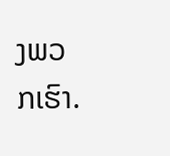ງພວກເຮົາ.